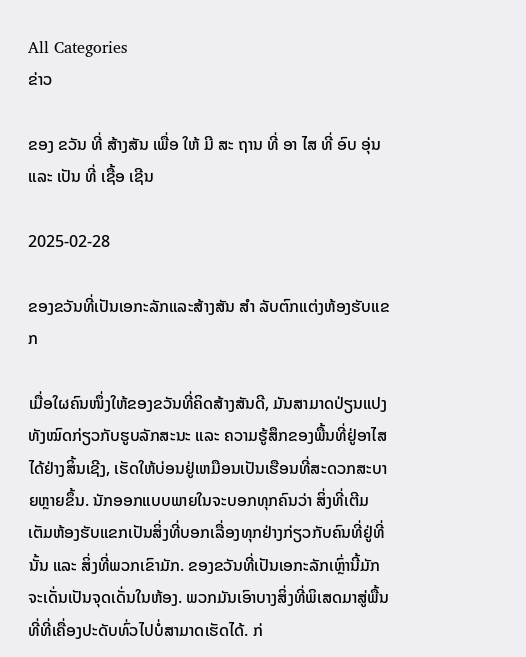All Categories
ຂ່າວ

ຂອງ ຂວັນ ທີ່ ສ້າງສັນ ເພື່ອ ໃຫ້ ມີ ສະ ຖານ ທີ່ ອາ ໄສ ທີ່ ອົບ ອຸ່ນ ແລະ ເປັນ ທີ່ ເຊື້ອ ເຊີນ

2025-02-28

ຂອງຂວັນທີ່ເປັນເອກະລັກແລະສ້າງສັນ ສໍາ ລັບຕົກແຕ່ງຫ້ອງຮັບແຂກ

ເມື່ອໃຜຄົນໜຶ່ງໃຫ້ຂອງຂວັນທີ່ຄິດສ້າງສັນດີ, ມັນສາມາດປ່ຽນແປງທັງໝົດກ່ຽວກັບຮູບລັກສະນະ ແລະ ຄວາມຮູ້ສຶກຂອງພື້ນທີ່ຢູ່ອາໄສໄດ້ຢ່າງສິ້ນເຊີງ, ເຮັດໃຫ້ບ່ອນຢູ່ເຫມືອນເປັນເຮືອນທີ່ສະດວກສະບາຍຫຼາຍຂຶ້ນ. ນັກອອກແບບພາຍໃນຈະບອກທຸກຄົນວ່າ ສິ່ງທີ່ເຕີມເຕັມຫ້ອງຮັບແຂກເປັນສິ່ງທີ່ບອກເລື່ອງທຸກຢ່າງກ່ຽວກັບຄົນທີ່ຢູ່ທີ່ນັ້ນ ແລະ ສິ່ງທີ່ພວກເຂົາມັກ. ຂອງຂວັນທີ່ເປັນເອກະລັກເຫຼົ່ານີ້ມັກຈະເດັ່ນເປັນຈຸດເດັ່ນໃນຫ້ອງ. ພວກມັນເອົາບາງສິ່ງທີ່ພິເສດມາສູ່ພື້ນທີ່ທີ່ເຄື່ອງປະດັບທົ່ວໄປບໍ່ສາມາດເຮັດໄດ້. ກ່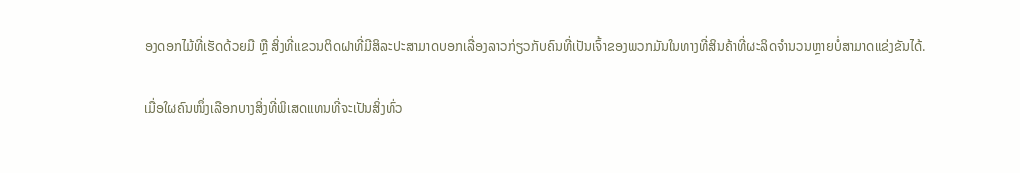ອງດອກໄມ້ທີ່ເຮັດດ້ວຍມື ຫຼື ສິ່ງທີ່ແຂວນຕິດຝາທີ່ມີສິລະປະສາມາດບອກເລື່ອງລາວກ່ຽວກັບຄົນທີ່ເປັນເຈົ້າຂອງພວກມັນໃນທາງທີ່ສິນຄ້າທີ່ຜະລິດຈຳນວນຫຼາຍບໍ່ສາມາດແຂ່ງຂັນໄດ້.

ເມື່ອໃຜຄົນໜຶ່ງເລືອກບາງສິ່ງທີ່ພິເສດແທນທີ່ຈະເປັນສິ່ງທົ່ວ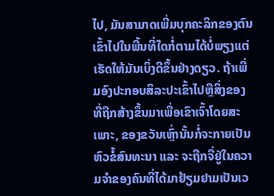ໄປ, ມັນສາມາດເພີ່ມບຸກຄະລິກຂອງຕົນເຂົ້າໄປໃນພື້ນທີ່ໃດກໍ່ຕາມໄດ້ບໍ່ພຽງແຕ່ເຮັດໃຫ້ມັນເບິ່ງດີຂຶ້ນຢ່າງດຽວ. ຖ້າເພີ່ມອົງປະກອບສິລະປະເຂົ້າໄປຫຼືສິ່ງຂອງທີ່ຖືກສ້າງຂຶ້ນມາເພື່ອເຂົາເຈົ້າໂດຍສະເພາະ, ຂອງຂວັນເຫຼົ່ານັ້ນກໍ່ຈະກາຍເປັນຫົວຂໍ້ສົນທະນາ ແລະ ຈະຖືກຈື່ຢູ່ໃນຄວາມຈຳຂອງຄົນທີ່ໄດ້ມາຢ້ຽມຢາມເປັນເວ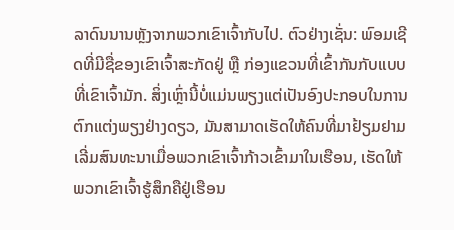ລາດົນນານຫຼັງຈາກພວກເຂົາເຈົ້າກັບໄປ. ຕົວຢ່າງເຊັ່ນ: ພົອມເຊີດທີ່ມີຊື່ຂອງເຂົາເຈົ້າສະກັດຢູ່ ຫຼື ກ່ອງແຂວນທີ່ເຂົ້າກັນກັບແບບທີ່ເຂົາເຈົ້າມັກ. ສິ່ງເຫຼົ່ານີ້ບໍ່ແມ່ນພຽງແຕ່ເປັນອົງປະກອບໃນການຕົກແຕ່ງພຽງຢ່າງດຽວ, ມັນສາມາດເຮັດໃຫ້ຄົນທີ່ມາຢ້ຽມຢາມເລີ່ມສົນທະນາເມື່ອພວກເຂົາເຈົ້າກ້າວເຂົ້າມາໃນເຮືອນ, ເຮັດໃຫ້ພວກເຂົາເຈົ້າຮູ້ສຶກຄືຢູ່ເຮືອນ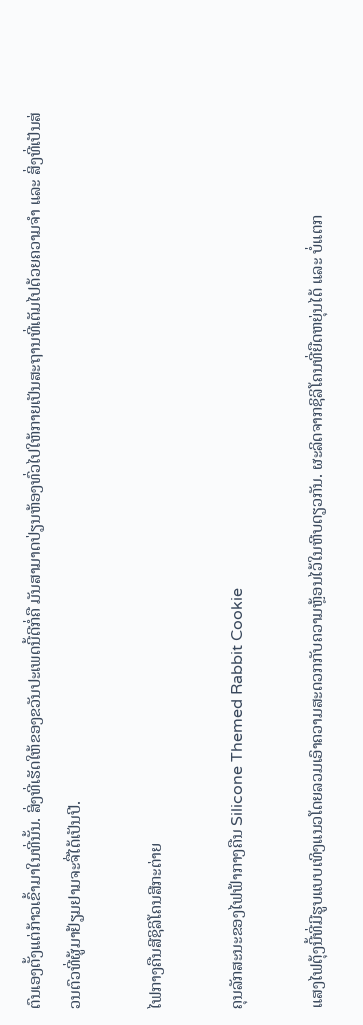ຕົນເອງຕັ້ງແຕ່ກ້າວເຂົ້າມາໃນທີ່ນັ້ນ. ສິ່ງທີ່ເຮັດໃຫ້ຂອງຂວັນປະເພດນີ້ດີກໍ່ຄື ມັນສາມາດປ່ຽນຫ້ອງທົ່ວໄປໃຫ້ກາຍເປັນສະຖານທີ່ເຕັມໄປດ້ວຍຄວາມຈຳ ແລະ ສິ່ງທີ່ເປັນສ່ວນຕົວທີ່ຜູ້ມາຢ້ຽມຢາມຈະຈື່ໄດ້ເປັນປີ.

ໄຟກາງຄືນສີຊິລິໂຄນສີກະຕ່າຍ

ຄຸນລັກສະນະຂອງໄຟຟ້າກາງຄືນ Silicone Themed Rabbit Cookie

ແສງໄຟຕຸ້ງນີ້ທີ່ມີຮູບແບບເທິງແນວໂດຍລວມເອົາຄວາມສະດວກກັບຄວາມຫຼ້ອນໄວ້ໃນຫີບດຽວກັນ. ຜະລິດຈາກຊິລິໂຄນທີ່ຍືດຫຍຸ່ນໄດ້ ແລະ ບໍ່ແຕກ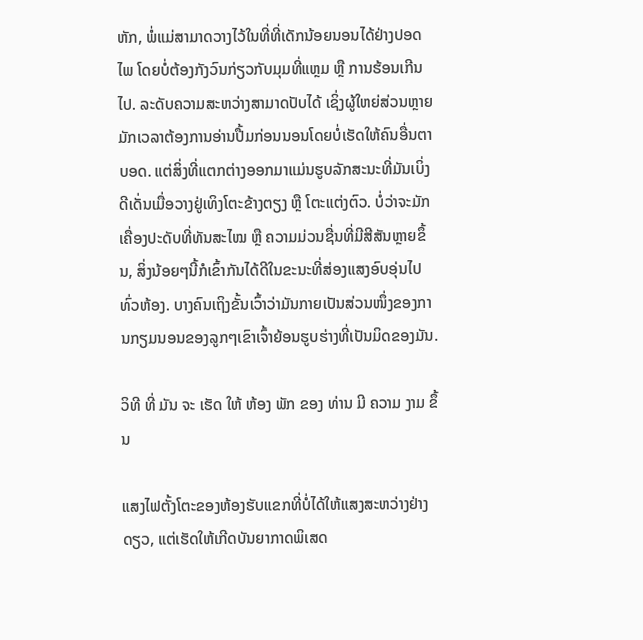ຫັກ, ພໍ່ແມ່ສາມາດວາງໄວ້ໃນທີ່ທີ່ເດັກນ້ອຍນອນໄດ້ຢ່າງປອດໄພ ໂດຍບໍ່ຕ້ອງກັງວົນກ່ຽວກັບມຸມທີ່ແຫຼມ ຫຼື ການຮ້ອນເກີນໄປ. ລະດັບຄວາມສະຫວ່າງສາມາດປັບໄດ້ ເຊິ່ງຜູ້ໃຫຍ່ສ່ວນຫຼາຍມັກເວລາຕ້ອງການອ່ານປື້ມກ່ອນນອນໂດຍບໍ່ເຮັດໃຫ້ຄົນອື່ນຕາບອດ. ແຕ່ສິ່ງທີ່ແຕກຕ່າງອອກມາແມ່ນຮູບລັກສະນະທີ່ມັນເບິ່ງດີເດັ່ນເມື່ອວາງຢູ່ເທິງໂຕະຂ້າງຕຽງ ຫຼື ໂຕະແຕ່ງຕົວ. ບໍ່ວ່າຈະມັກເຄື່ອງປະດັບທີ່ທັນສະໄໝ ຫຼື ຄວາມມ່ວນຊື່ນທີ່ມີສີສັນຫຼາຍຂຶ້ນ, ສິ່ງນ້ອຍໆນີ້ກໍເຂົ້າກັນໄດ້ດີໃນຂະນະທີ່ສ່ອງແສງອົບອຸ່ນໄປທົ່ວຫ້ອງ. ບາງຄົນເຖິງຂັ້ນເວົ້າວ່າມັນກາຍເປັນສ່ວນໜຶ່ງຂອງການກຽມນອນຂອງລູກໆເຂົາເຈົ້າຍ້ອນຮູບຮ່າງທີ່ເປັນມິດຂອງມັນ.

ວິທີ ທີ່ ມັນ ຈະ ເຮັດ ໃຫ້ ຫ້ອງ ພັກ ຂອງ ທ່ານ ມີ ຄວາມ ງາມ ຂຶ້ນ

ແສງໄຟຕັ້ງໂຕະຂອງຫ້ອງຮັບແຂກທີ່ບໍ່ໄດ້ໃຫ້ແສງສະຫວ່າງຢ່າງດຽວ, ແຕ່ເຮັດໃຫ້ເກີດບັນຍາກາດພິເສດ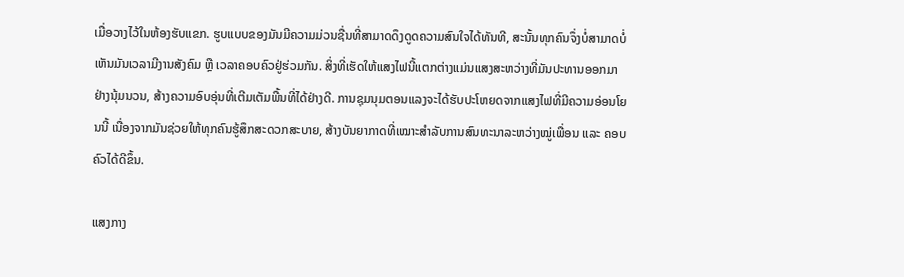ເມື່ອວາງໄວ້ໃນຫ້ອງຮັບແຂກ. ຮູບແບບຂອງມັນມີຄວາມມ່ວນຊື່ນທີ່ສາມາດດຶງດູດຄວາມສົນໃຈໄດ້ທັນທີ, ສະນັ້ນທຸກຄົນຈຶ່ງບໍ່ສາມາດບໍ່ເຫັນມັນເວລາມີງານສັງຄົມ ຫຼື ເວລາຄອບຄົວຢູ່ຮ່ວມກັນ. ສິ່ງທີ່ເຮັດໃຫ້ແສງໄຟນີ້ແຕກຕ່າງແມ່ນແສງສະຫວ່າງທີ່ມັນປະທານອອກມາຢ່າງນຸ້ມນວນ, ສ້າງຄວາມອົບອຸ່ນທີ່ເຕີມເຕັມພື້ນທີ່ໄດ້ຢ່າງດີ. ການຊຸມນຸມຕອນແລງຈະໄດ້ຮັບປະໂຫຍດຈາກແສງໄຟທີ່ມີຄວາມອ່ອນໂຍນນີ້ ເນື່ອງຈາກມັນຊ່ວຍໃຫ້ທຸກຄົນຮູ້ສຶກສະດວກສະບາຍ, ສ້າງບັນຍາກາດທີ່ເໝາະສຳລັບການສົນທະນາລະຫວ່າງໝູ່ເພື່ອນ ແລະ ຄອບຄົວໄດ້ດີຂຶ້ນ.

ແສງກາງ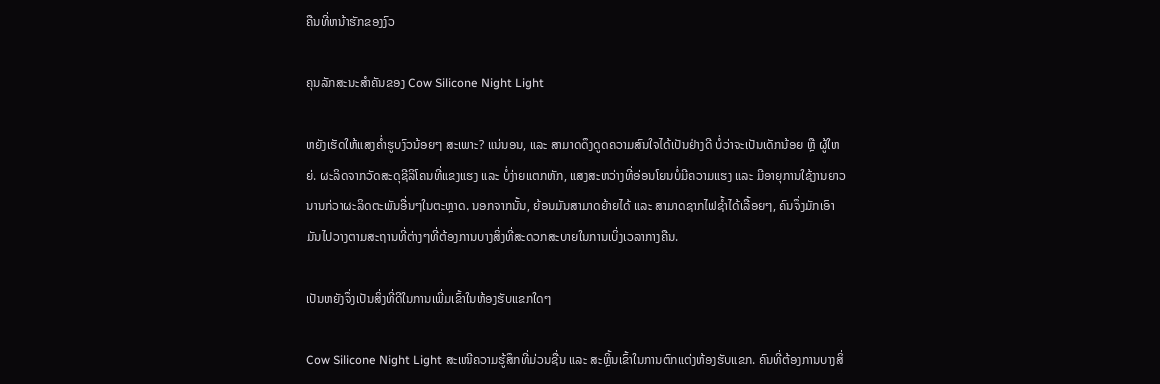ຄືນທີ່ຫນ້າຮັກຂອງງົວ

ຄຸນລັກສະນະສໍາຄັນຂອງ Cow Silicone Night Light

ຫຍັງເຮັດໃຫ້ແສງຄ່ຳຮູບງົວນ້ອຍໆ ສະເພາະ? ແນ່ນອນ, ແລະ ສາມາດດຶງດູດຄວາມສົນໃຈໄດ້ເປັນຢ່າງດີ ບໍ່ວ່າຈະເປັນເດັກນ້ອຍ ຫຼື ຜູ້ໃຫຍ່. ຜະລິດຈາກວັດສະດຸຊີລິໂຄນທີ່ແຂງແຮງ ແລະ ບໍ່ງ່າຍແຕກຫັກ, ແສງສະຫວ່າງທີ່ອ່ອນໂຍນບໍ່ມີຄວາມແຮງ ແລະ ມີອາຍຸການໃຊ້ງານຍາວນານກ່ວາຜະລິດຕະພັນອື່ນໆໃນຕະຫຼາດ. ນອກຈາກນັ້ນ, ຍ້ອນມັນສາມາດຍ້າຍໄດ້ ແລະ ສາມາດຊາກໄຟຊ້ຳໄດ້ເລື້ອຍໆ, ຄົນຈຶ່ງມັກເອົາມັນໄປວາງຕາມສະຖານທີ່ຕ່າງໆທີ່ຕ້ອງການບາງສິ່ງທີ່ສະດວກສະບາຍໃນການເບິ່ງເວລາກາງຄືນ.

ເປັນຫຍັງຈຶ່ງເປັນສິ່ງທີ່ດີໃນການເພີ່ມເຂົ້າໃນຫ້ອງຮັບແຂກໃດໆ

Cow Silicone Night Light ສະເໜີຄວາມຮູ້ສຶກທີ່ມ່ວນຊື່ນ ແລະ ສະຫຼິ້ນເຂົ້າໃນການຕົກແຕ່ງຫ້ອງຮັບແຂກ. ຄົນທີ່ຕ້ອງການບາງສິ່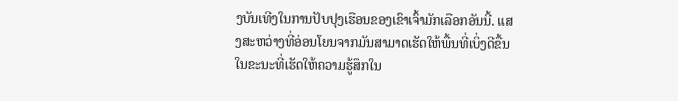ງບັນເທີງໃນການປັບປຸງເຮືອນຂອງເຂົາເຈົ້າມັກເລືອກອັນນີ້. ແສງສະຫວ່າງທີ່ອ່ອນໂຍນຈາກມັນສາມາດເຮັດໃຫ້ພື້ນທີ່ເບິ່ງດີຂື້ນໃນຂະນະທີ່ເຮັດໃຫ້ຄວາມຮູ້ສຶກໃນ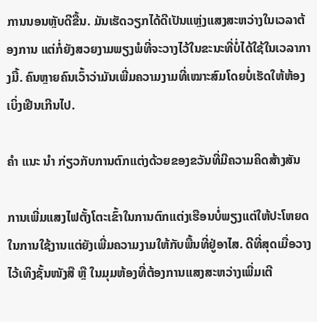ການນອນຫຼັບດີຂື້ນ. ມັນເຮັດວຽກໄດ້ດີເປັນແຫຼ່ງແສງສະຫວ່າງໃນເວລາຕ້ອງການ ແຕ່ກໍ່ຍັງສວຍງາມພຽງພໍທີ່ຈະວາງໄວ້ໃນຂະນະທີ່ບໍ່ໄດ້ໃຊ້ໃນເວລາກາງມື້. ຄົນຫຼາຍຄົນເວົ້າວ່າມັນເພີ່ມຄວາມງາມທີ່ເໝາະສົມໂດຍບໍ່ເຮັດໃຫ້ຫ້ອງເບິ່ງເຢີນເກີນໄປ.

ຄໍາ ແນະ ນໍາ ກ່ຽວກັບການຕົກແຕ່ງດ້ວຍຂອງຂວັນທີ່ມີຄວາມຄິດສ້າງສັນ

ການເພີ່ມແສງໄຟຕັ້ງໂຕະເຂົ້າໃນການຕົກແຕ່ງເຮືອນບໍ່ພຽງແຕ່ໃຫ້ປະໂຫຍດໃນການໃຊ້ງານແຕ່ຍັງເພີ່ມຄວາມງາມໃຫ້ກັບພື້ນທີ່ຢູ່ອາໄສ. ດີທີ່ສຸດເມື່ອວາງໄວ້ເທິງຊັ້ນໜັງສື ຫຼື ໃນມຸມຫ້ອງທີ່ຕ້ອງການແສງສະຫວ່າງເພີ່ມເຕີ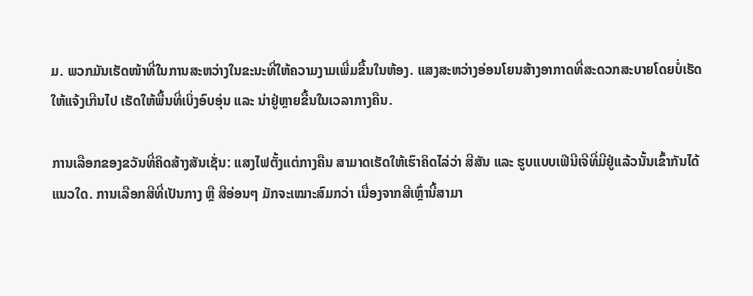ມ. ພວກມັນເຮັດໜ້າທີ່ໃນການສະຫວ່າງໃນຂະນະທີ່ໃຫ້ຄວາມງາມເພີ່ມຂື້ນໃນຫ້ອງ. ແສງສະຫວ່າງອ່ອນໂຍນສ້າງອາກາດທີ່ສະດວກສະບາຍໂດຍບໍ່ເຮັດໃຫ້ແຈ້ງເກີນໄປ ເຮັດໃຫ້ພື້ນທີ່ເບິ່ງອົບອຸ່ນ ແລະ ນ່າຢູ່ຫຼາຍຂື້ນໃນເວລາກາງຄືນ.

ການເລືອກຂອງຂວັນທີ່ຄິດສ້າງສັນເຊັ່ນ: ແສງໄຟຕັ້ງແຕ່ກາງຄືນ ສາມາດເຮັດໃຫ້ເຮົາຄິດໄລ່ວ່າ ສີສັນ ແລະ ຮູບແບບເຟີນີເຈີທີ່ມີຢູ່ແລ້ວນັ້ນເຂົ້າກັນໄດ້ແນວໃດ. ການເລືອກສີທີ່ເປັນກາງ ຫຼື ສີອ່ອນໆ ມັກຈະເໝາະສົມກວ່າ ເນື່ອງຈາກສີເຫຼົ່ານີ້ສາມາ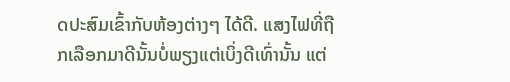ດປະສົມເຂົ້າກັບຫ້ອງຕ່າງໆ ໄດ້ດີ. ແສງໄຟທີ່ຖືກເລືອກມາດີນັ້ນບໍ່ພຽງແຕ່ເບິ່ງດີເທົ່ານັ້ນ ແຕ່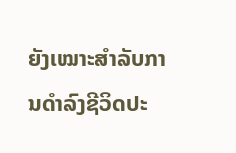ຍັງເໝາະສຳລັບການດຳລົງຊີວິດປະ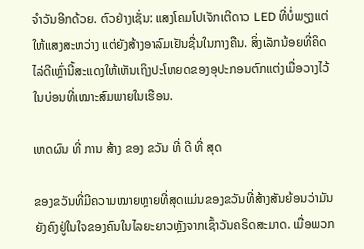ຈຳວັນອີກດ້ວຍ. ຕົວຢ່າງເຊັ່ນ: ແສງໂຄມໂປເຈັກເຕີດາວ LED ທີ່ບໍ່ພຽງແຕ່ໃຫ້ແສງສະຫວ່າງ ແຕ່ຍັງສ້າງອາລົມເຢັນຊື່ນໃນກາງຄືນ. ສິ່ງເລັກນ້ອຍທີ່ຄິດໄລ່ດີເຫຼົ່ານີ້ສະແດງໃຫ້ເຫັນເຖິງປະໂຫຍດຂອງອຸປະກອນຕົກແຕ່ງເມື່ອວາງໄວ້ໃນບ່ອນທີ່ເໝາະສົມພາຍໃນເຮືອນ.

ເຫດຜົນ ທີ່ ການ ສ້າງ ຂອງ ຂວັນ ທີ່ ດີ ທີ່ ສຸດ

ຂອງຂວັນທີ່ມີຄວາມໝາຍຫຼາຍທີ່ສຸດແມ່ນຂອງຂວັນທີ່ສ້າງສັນຍ້ອນວ່າມັນຍັງຄົງຢູ່ໃນໃຈຂອງຄົນໃນໄລຍະຍາວຫຼັງຈາກເຊົ້າວັນຄຣິດສະມາດ. ເມື່ອພວກ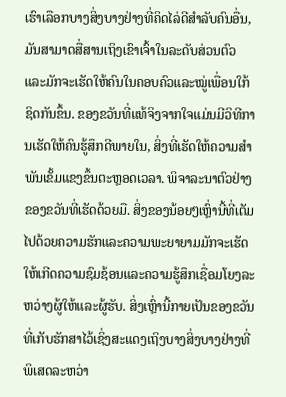ເຮົາເລືອກບາງສິ່ງບາງຢ່າງທີ່ຄິດໄລ່ດີສຳລັບຄົນອື່ນ, ມັນສາມາດສື່ສານເຖິງເຂົາເຈົ້າໃນລະດັບສ່ວນຕົວແລະມັກຈະເຮັດໃຫ້ຄົນໃນຄອບຄົວແລະໝູ່ເພື່ອນໃກ້ຊິດກັນຂຶ້ນ. ຂອງຂວັນທີ່ແທ້ຈິງຈາກໃຈແມ່ນມີວິທີການເຮັດໃຫ້ຄົນຮູ້ສຶກດີພາຍໃນ, ສິ່ງທີ່ເຮັດໃຫ້ຄວາມສຳພັນເຂັ້ມແຂງຂຶ້ນຕະຫຼອດເວລາ. ພິຈາລະນາຕົວຢ່າງຂອງຂວັນທີ່ເຮັດດ້ວຍມື. ສິ່ງຂອງນ້ອຍໆເຫຼົ່ານີ້ທີ່ເຕັມໄປດ້ວຍຄວາມຮັກແລະຄວາມພະຍາຍາມມັກຈະເຮັດໃຫ້ເກີດຄວາມຊົມຊ້ອນແລະຄວາມຮູ້ສຶກເຊື່ອມໂຍງລະຫວ່າງຜູ້ໃຫ້ແລະຜູ້ຮັບ. ສິ່ງເຫຼົ່ານີ້ກາຍເປັນຂອງຂວັນທີ່ເກັບຮັກສາໄວ້ເຊິ່ງສະແດງເຖິງບາງສິ່ງບາງຢ່າງທີ່ພິເສດລະຫວ່າ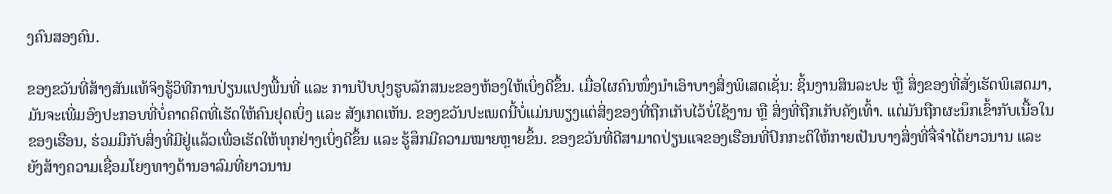ງຄົນສອງຄົນ.

ຂອງຂວັນທີ່ສ້າງສັນແທ້ຈິງຮູ້ວິທີການປ່ຽນແປງພື້ນທີ່ ແລະ ການປັບປຸງຮູບລັກສນະຂອງຫ້ອງໃຫ້ເບິ່ງດີຂຶ້ນ. ເມື່ອໃຜຄົນໜຶ່ງນຳເອົາບາງສິ່ງພິເສດເຊັ່ນ: ຊິ້ນງານສິນລະປະ ຫຼື ສິ່ງຂອງທີ່ສັ່ງເຮັດພິເສດມາ, ມັນຈະເພີ່ມອົງປະກອບທີ່ບໍ່ຄາດຄິດທີ່ເຮັດໃຫ້ຄົນຢຸດເບິ່ງ ແລະ ສັງເກດເຫັນ. ຂອງຂວັນປະເພດນີ້ບໍ່ແມ່ນພຽງແຕ່ສິ່ງຂອງທີ່ຖືກເກັບໄວ້ບໍ່ໃຊ້ງານ ຫຼື ສິ່ງທີ່ຖືກເກັບຄັງເທົ້າ. ແຕ່ມັນຖືກຜະນຶກເຂົ້າກັບເນື້ອໃນຂອງເຮືອນ, ຮ່ວມມືກັບສິ່ງທີ່ມີຢູ່ແລ້ວເພື່ອເຮັດໃຫ້ທຸກຢ່າງເບິ່ງດີຂຶ້ນ ແລະ ຮູ້ສຶກມີຄວາມໝາຍຫຼາຍຂຶ້ນ. ຂອງຂວັນທີ່ດີສາມາດປ່ຽນແຈຂອງເຮືອນທີ່ປົກກະຕິໃຫ້ກາຍເປັນບາງສິ່ງທີ່ຈື່ຈຳໄດ້ຍາວນານ ແລະ ຍັງສ້າງຄວາມເຊື່ອມໂຍງທາງດ້ານອາລົມທີ່ຍາວນານ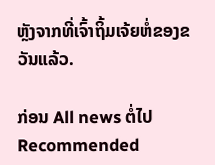ຫຼັງຈາກທີ່ເຈົ້າຖິ້ມເຈ້ຍຫໍ່ຂອງຂວັນແລ້ວ.

ກ່ອນ All news ຕໍ່ໄປ
Recommended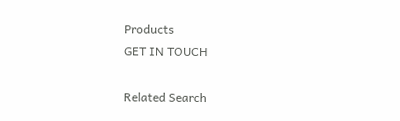Products
GET IN TOUCH

Related Search